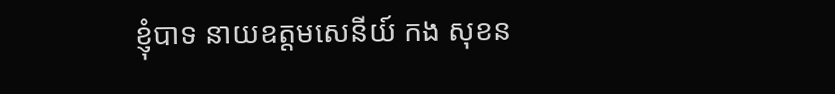ខ្ញុំបាទ នាយឧត្តមសេនីយ៍ កង សុខន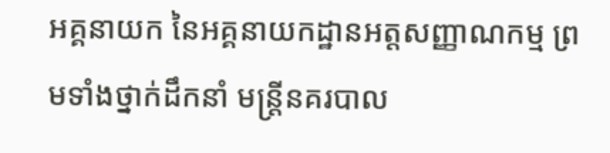អគ្គនាយក នៃអគ្គនាយកដ្ឋានអត្តសញ្ញាណកម្ម ព្រមទាំងថ្នាក់ដឹកនាំ មន្រ្តីនគរបាល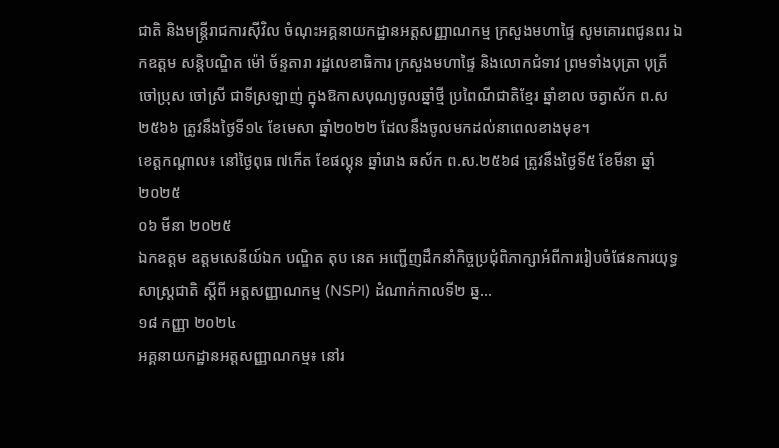ជាតិ និងមន្រ្តីរាជការស៊ីវិល ចំណុះអគ្គនាយកដ្ឋានអត្តសញ្ញាណកម្ម ក្រសួងមហាផ្ទៃ សូមគោរពជូនពរ ឯកឧត្តម សន្តិបណ្ឌិត ម៉ៅ ច័ន្ទតារា រដ្ឋលេខាធិការ ក្រសួងមហាផ្ទៃ និងលោកជំទាវ ព្រមទាំងបុត្រា បុត្រី ចៅប្រុស ចៅស្រី ជាទីស្រឡាញ់ ក្នុងឱកាសបុណ្យចូលឆ្នាំថ្មី ប្រពៃណីជាតិខ្មែរ ឆ្នាំខាល ចត្វាស័ក ព.ស ២៥៦៦ ត្រូវនឹងថ្ងៃទី១៤ ខែមេសា ឆ្នាំ២០២២ ដែលនឹងចូលមកដល់នាពេលខាងមុខ។
ខេត្តកណ្តាល៖ នៅថ្ងៃពុធ ៧កើត ខែផល្គុន ឆ្នាំរោង ឆស័ក ព.ស.២៥៦៨ ត្រូវនឹងថ្ងៃទី៥ ខែមីនា ឆ្នាំ២០២៥
០៦ មីនា ២០២៥
ឯកឧត្តម ឧត្តមសេនីយ៍ឯក បណ្ឌិត តុប នេត អញ្ជើញដឹកនាំកិច្ចប្រជុំពិភាក្សាអំពីការរៀបចំផែនការយុទ្ធសាស្រ្តជាតិ ស្ដីពី អត្តសញ្ញាណកម្ម (NSPI) ដំណាក់កាលទី២ ឆ្ន...
១៨ កញ្ញា ២០២៤
អគ្គនាយកដ្ឋានអត្តសញ្ញាណកម្ម៖ នៅរ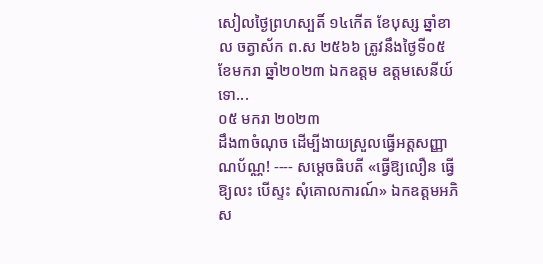សៀលថ្ងៃព្រហស្បតិ៍ ១៤កើត ខែបុស្ស ឆ្នាំខាល ចត្វាស័ក ព.ស ២៥៦៦ ត្រូវនឹងថ្ងៃទី០៥ ខែមករា ឆ្នាំ២០២៣ ឯកឧត្តម ឧត្តមសេនីយ៍ទោ...
០៥ មករា ២០២៣
ដឹង៣ចំណុច ដើម្បីងាយស្រួលធ្វើអត្តសញ្ញាណប័ណ្ណ! ---- សម្ដេចធិបតី «ធ្វើឱ្យលឿន ធ្វើឱ្យលះ បើស្ទះ សុំគោលការណ៍» ឯកឧត្តមអភិស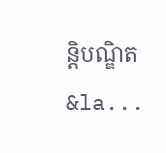ន្តិបណ្ឌិត &la...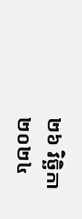២៦ វិច្ឆិកា ២០២៤